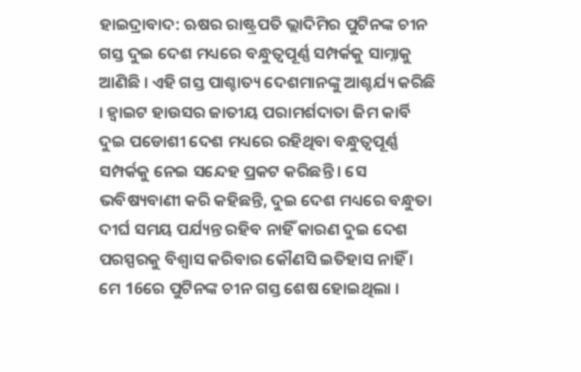ହାଇଦ୍ରାବାଦ: ଋଷର ରାଷ୍ଟ୍ରପତି ଭ୍ଲାଦିମିର ପୁଟିନଙ୍କ ଚୀନ ଗସ୍ତ ଦୁଇ ଦେଶ ମଧ୍ୟରେ ବନ୍ଧୁତ୍ବପୂର୍ଣ୍ଣ ସମ୍ପର୍କକୁ ସାମ୍ନାକୁ ଆଣିଛି । ଏହି ଗସ୍ତ ପାଶ୍ଚାତ୍ୟ ଦେଶମାନଙ୍କୁ ଆଶ୍ଚର୍ଯ୍ୟ କରିଛି । ହ୍ବାଇଟ ହାଉସର ଜାତୀୟ ପରାମର୍ଶଦାତା ଜିମ କାର୍ବି ଦୁଇ ପଡୋଶୀ ଦେଶ ମଧ୍ୟରେ ରହିଥିବା ବନ୍ଧୁତ୍ବପୂର୍ଣ୍ଣ ସମ୍ପର୍କକୁ ନେଇ ସନ୍ଦେହ ପ୍ରକଟ କରିଛନ୍ତି । ସେ ଭବିଷ୍ୟବାଣୀ କରି କହିଛନ୍ତି, ଦୁଇ ଦେଶ ମଧ୍ୟରେ ବନ୍ଧୁତା ଦୀର୍ଘ ସମୟ ପର୍ଯ୍ୟନ୍ତ ରହିବ ନାହିଁ କାରଣ ଦୁଇ ଦେଶ ପରସ୍ପରକୁ ବିଶ୍ବାସ କରିବାର କୌଣସି ଇତିହାସ ନାହିଁ । ମେ 16ରେ ପୁଟିନଙ୍କ ଚୀନ ଗସ୍ତ ଶେଷ ହୋଇଥିଲା ।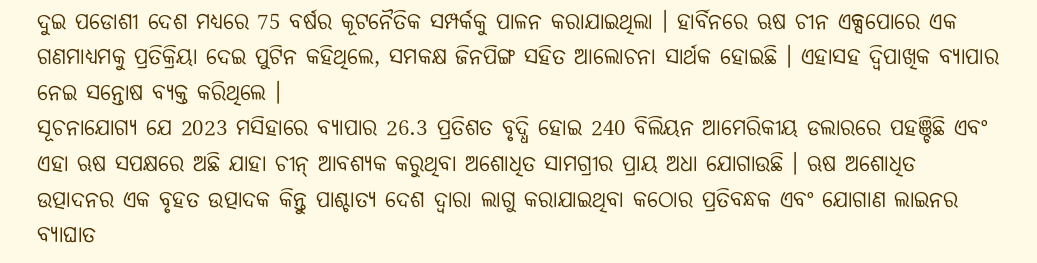ଦୁଇ ପଡୋଶୀ ଦେଶ ମଧ୍ୟରେ 75 ବର୍ଷର କୂଟନୈତିକ ସମ୍ପର୍କକୁ ପାଳନ କରାଯାଇଥିଲା । ହାର୍ବିନରେ ଋଷ ଚୀନ ଏକ୍ସପୋରେ ଏକ ଗଣମାଧ୍ୟମକୁ ପ୍ରତିକ୍ରିୟା ଦେଇ ପୁଟିନ କହିଥିଲେ, ସମକକ୍ଷ ଜିନପିଙ୍ଗ ସହିତ ଆଲୋଚନା ସାର୍ଥକ ହୋଇଛି । ଏହାସହ ଦ୍ବିପାଖିକ ବ୍ୟାପାର ନେଇ ସନ୍ତୋଷ ବ୍ୟକ୍ତ କରିଥିଲେ ।
ସୂଚନାଯୋଗ୍ୟ ଯେ 2023 ମସିହାରେ ବ୍ୟାପାର 26.3 ପ୍ରତିଶତ ବୃଦ୍ଧି ହୋଇ 240 ବିଲିୟନ ଆମେରିକୀୟ ଡଲାରରେ ପହଞ୍ଚିଛି ଏବଂ ଏହା ଋଷ ସପକ୍ଷରେ ଅଛି ଯାହା ଚୀନ୍ ଆବଶ୍ୟକ କରୁଥିବା ଅଶୋଧିତ ସାମଗ୍ରୀର ପ୍ରାୟ ଅଧା ଯୋଗାଉଛି । ଋଷ ଅଶୋଧିତ ଉତ୍ପାଦନର ଏକ ବୃହତ ଉତ୍ପାଦକ କିନ୍ତୁ ପାଶ୍ଚାତ୍ୟ ଦେଶ ଦ୍ବାରା ଲାଗୁ କରାଯାଇଥିବା କଠୋର ପ୍ରତିବନ୍ଧକ ଏବଂ ଯୋଗାଣ ଲାଇନର ବ୍ୟାଘାତ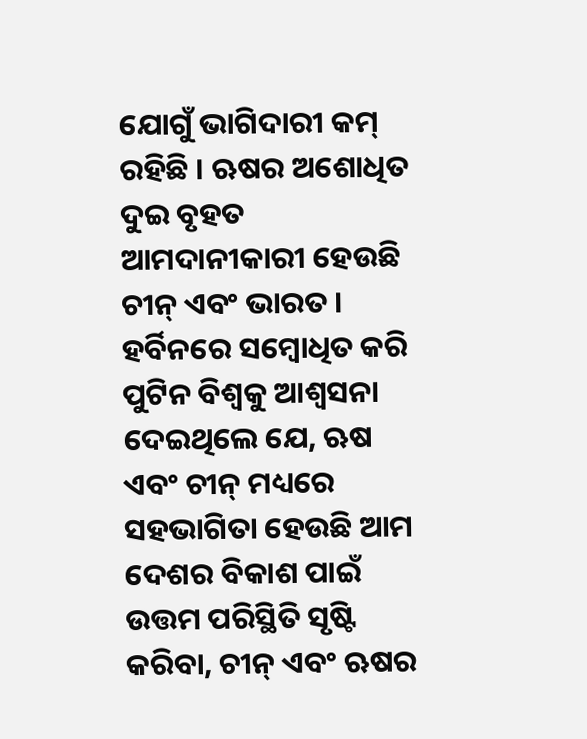ଯୋଗୁଁ ଭାଗିଦାରୀ କମ୍ ରହିଛି । ଋଷର ଅଶୋଧିତ ଦୁଇ ବୃହତ ଆମଦାନୀକାରୀ ହେଉଛି ଚୀନ୍ ଏବଂ ଭାରତ ।
ହର୍ବିନରେ ସମ୍ବୋଧିତ କରି ପୁଟିନ ବିଶ୍ୱକୁ ଆଶ୍ବସନା ଦେଇଥିଲେ ଯେ, ଋଷ ଏବଂ ଚୀନ୍ ମଧ୍ୟରେ ସହଭାଗିତା ହେଉଛି ଆମ ଦେଶର ବିକାଶ ପାଇଁ ଉତ୍ତମ ପରିସ୍ଥିତି ସୃଷ୍ଟି କରିବା, ଚୀନ୍ ଏବଂ ଋଷର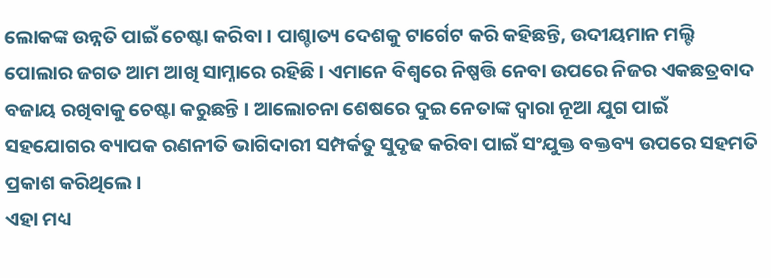ଲୋକଙ୍କ ଉନ୍ନତି ପାଇଁ ଚେଷ୍ଟା କରିବା । ପାଶ୍ଚାତ୍ୟ ଦେଶକୁ ଟାର୍ଗେଟ କରି କହିଛନ୍ତି, ଉଦୀୟମାନ ମଲ୍ଟି ପୋଲାର ଜଗତ ଆମ ଆଖି ସାମ୍ନାରେ ରହିଛି । ଏମାନେ ବିଶ୍ବରେ ନିଷ୍ପତ୍ତି ନେବା ଉପରେ ନିଜର ଏକଛତ୍ରବାଦ ବଜାୟ ରଖିବାକୁ ଚେଷ୍ଟା କରୁଛନ୍ତି । ଆଲୋଚନା ଶେଷରେ ଦୁଇ ନେତାଙ୍କ ଦ୍ବାରା ନୂଆ ଯୁଗ ପାଇଁ ସହଯୋଗର ବ୍ୟାପକ ରଣନୀତି ଭାଗିଦାରୀ ସମ୍ପର୍କତୁ ସୁଦୃଢ କରିବା ପାଇଁ ସଂଯୁକ୍ତ ବକ୍ତବ୍ୟ ଉପରେ ସହମତି ପ୍ରକାଶ କରିଥିଲେ ।
ଏହା ମଧ୍ୟ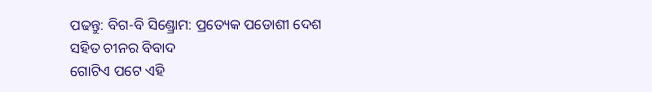ପଢନ୍ତୁ: ବିଗ-ବି ସିଣ୍ଡ୍ରୋମ: ପ୍ରତ୍ୟେକ ପଡୋଶୀ ଦେଶ ସହିତ ଚୀନର ବିବାଦ
ଗୋଟିଏ ପଟେ ଏହି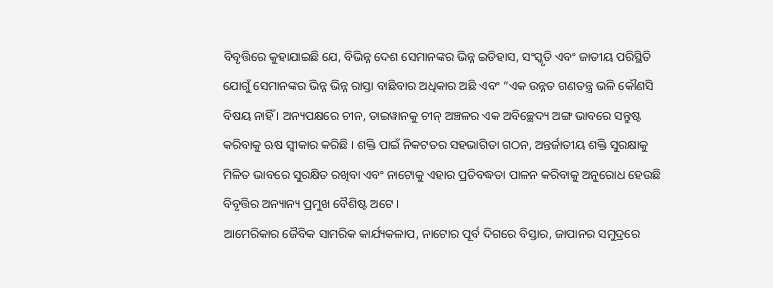ବିବୃତ୍ତିରେ କୁହାଯାଇଛି ଯେ, ବିଭିନ୍ନ ଦେଶ ସେମାନଙ୍କର ଭିନ୍ନ ଇତିହାସ, ସଂସ୍କୃତି ଏବଂ ଜାତୀୟ ପରିସ୍ଥିତି ଯୋଗୁଁ ସେମାନଙ୍କର ଭିନ୍ନ ଭିନ୍ନ ରାସ୍ତା ବାଛିବାର ଅଧିକାର ଅଛି ଏବଂ “ଏକ ଉନ୍ନତ ଗଣତନ୍ତ୍ର ଭଳି କୌଣସି ବିଷୟ ନାହିଁ । ଅନ୍ୟପକ୍ଷରେ ଚୀନ, ତାଇୱାନକୁ ଚୀନ୍ ଅଞ୍ଚଳର ଏକ ଅବିଚ୍ଛେଦ୍ୟ ଅଙ୍ଗ ଭାବରେ ସନ୍ତୁଷ୍ଟ କରିବାକୁ ଋଷ ସ୍ବୀକାର କରିଛି । ଶକ୍ତି ପାଇଁ ନିକଟତର ସହଭାଗିତା ଗଠନ, ଅନ୍ତର୍ଜାତୀୟ ଶକ୍ତି ସୁରକ୍ଷାକୁ ମିଳିତ ଭାବରେ ସୁରକ୍ଷିତ ରଖିବା ଏବଂ ନାଟୋକୁ ଏହାର ପ୍ରତିବଦ୍ଧତା ପାଳନ କରିବାକୁ ଅନୁରୋଧ ହେଉଛି ବିବୃତ୍ତିର ଅନ୍ୟାନ୍ୟ ପ୍ରମୁଖ ବୈଶିଷ୍ଟ ଅଟେ ।
ଆମେରିକାର ଜୈବିକ ସାମରିକ କାର୍ଯ୍ୟକଳାପ, ନାଟୋର ପୂର୍ବ ଦିଗରେ ବିସ୍ତାର, ଜାପାନର ସମୁଦ୍ରରେ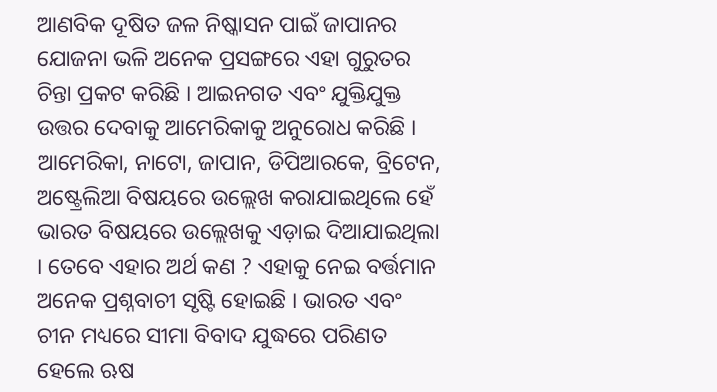ଆଣବିକ ଦୂଷିତ ଜଳ ନିଷ୍କାସନ ପାଇଁ ଜାପାନର ଯୋଜନା ଭଳି ଅନେକ ପ୍ରସଙ୍ଗରେ ଏହା ଗୁରୁତର ଚିନ୍ତା ପ୍ରକଟ କରିଛି । ଆଇନଗତ ଏବଂ ଯୁକ୍ତିଯୁକ୍ତ ଉତ୍ତର ଦେବାକୁ ଆମେରିକାକୁ ଅନୁରୋଧ କରିଛି । ଆମେରିକା, ନାଟୋ, ଜାପାନ, ଡିପିଆରକେ, ବ୍ରିଟେନ, ଅଷ୍ଟ୍ରେଲିଆ ବିଷୟରେ ଉଲ୍ଲେଖ କରାଯାଇଥିଲେ ହେଁ ଭାରତ ବିଷୟରେ ଉଲ୍ଲେଖକୁ ଏଡ଼ାଇ ଦିଆଯାଇଥିଲା । ତେବେ ଏହାର ଅର୍ଥ କଣ ? ଏହାକୁ ନେଇ ବର୍ତ୍ତମାନ ଅନେକ ପ୍ରଶ୍ନବାଚୀ ସୃଷ୍ଟି ହୋଇଛି । ଭାରତ ଏବଂ ଚୀନ ମଧ୍ୟରେ ସୀମା ବିବାଦ ଯୁଦ୍ଧରେ ପରିଣତ ହେଲେ ଋଷ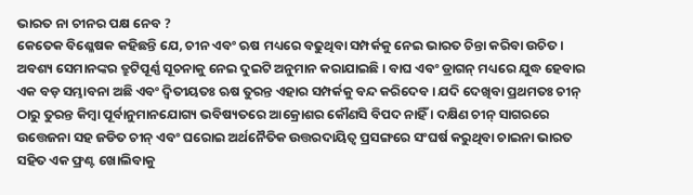ଭାରତ ନା ଚୀନର ପକ୍ଷ ନେବ ?
କେତେକ ବିଶ୍ଳେଷକ କହିଛନ୍ତି ଯେ, ଚୀନ ଏବଂ ଋଷ ମଧ୍ୟରେ ବଢୁଥିବା ସମ୍ପର୍କକୁ ନେଇ ଭାରତ ଚିନ୍ତା କରିବା ଉଚିତ । ଅବଶ୍ୟ ସେମାନଙ୍କର ତ୍ରୁଟିପୂର୍ଣ୍ଣ ସୂଚନାକୁ ନେଇ ଦୁଇଟି ଅନୁମାନ କରାଯାଇଛି । ବାଘ ଏବଂ ଡ୍ରାଗନ୍ ମଧ୍ୟରେ ଯୁଦ୍ଧ ହେବାର ଏକ ବଡ଼ ସମ୍ଭାବନା ଅଛି ଏବଂ ଦ୍ବିତୀୟତଃ ଋଷ ତୁରନ୍ତ ଏହାର ସମ୍ପର୍କକୁ ବନ୍ଦ କରିଦେବ । ଯଦି ଦେଖିବା ପ୍ରଥମତଃ ଚୀନ୍ ଠାରୁ ତୁରନ୍ତ କିମ୍ବା ପୂର୍ବାନୁମାନଯୋଗ୍ୟ ଭବିଷ୍ୟତରେ ଆକ୍ରୋଶର କୌଣସି ବିପଦ ନାହିଁ । ଦକ୍ଷିଣ ଚୀନ୍ ସାଗରରେ ଉତ୍ତେଜନା ସହ ଜଡିତ ଚୀନ୍ ଏବଂ ଘରୋଇ ଅର୍ଥନୈତିକ ଉତ୍ତରଦାୟିତ୍ୱ ପ୍ରସଙ୍ଗରେ ସଂଘର୍ଷ କରୁଥିବା ଚାଇନା ଭାରତ ସହିତ ଏକ ଫ୍ରଣ୍ଟ ଖୋଲିବାକୁ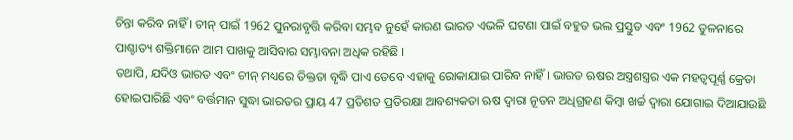ଚିନ୍ତା କରିବ ନାହିଁ । ଚୀନ୍ ପାଇଁ 1962 ପୁନରାବୃତ୍ତି କରିବା ସମ୍ଭବ ନୁହେଁ କାରଣ ଭାରତ ଏଭଳି ଘଟଣା ପାଇଁ ବହୁତ ଭଲ ପ୍ରସ୍ତୁତ ଏବଂ 1962 ତୁଳନାରେ ପାଶ୍ଚାତ୍ୟ ଶକ୍ତିମାନେ ଆମ ପାଖକୁ ଆସିବାର ସମ୍ଭାବନା ଅଧିକ ରହିଛି ।
ତଥାପି, ଯଦିଓ ଭାରତ ଏବଂ ଚୀନ୍ ମଧ୍ୟରେ ତିକ୍ତତା ବୃଦ୍ଧି ପାଏ ତେବେ ଏହାକୁ ରୋକାଯାଇ ପାରିବ ନାହିଁ । ଭାରତ ଋଷର ଅସ୍ତ୍ରଶସ୍ତ୍ରର ଏକ ମହତ୍ବପୂର୍ଣ୍ଣ କ୍ରେତା ହୋଇପାରିଛି ଏବଂ ବର୍ତ୍ତମାନ ସୁଦ୍ଧା ଭାରତର ପ୍ରାୟ 47 ପ୍ରତିଶତ ପ୍ରତିରକ୍ଷା ଆବଶ୍ୟକତା ଋଷ ଦ୍ବାରା ନୂତନ ଅଧିଗ୍ରହଣ କିମ୍ବା ଖର୍ଚ୍ଚ ଦ୍ୱାରା ଯୋଗାଇ ଦିଆଯାଉଛି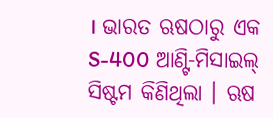। ଭାରତ ଋଷଠାରୁ ଏକ S-400 ଆଣ୍ଟି-ମିସାଇଲ୍ ସିଷ୍ଟମ କିଣିଥିଲା । ଋଷ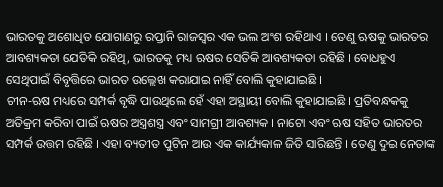ଭାରତକୁ ଅଶୋଧିତ ଯୋଗାଣରୁ ରପ୍ତାନି ରାଜସ୍ୱର ଏକ ଭଲ ଅଂଶ ରହିଥାଏ । ତେଣୁ ଋଷକୁ ଭାରତର ଆବଶ୍ୟକତା ଯେତିକି ରହିଥି, ଭାରତକୁ ମଧ୍ୟ ଋଷର ସେତିକି ଆବଶ୍ୟକତା ରହିଛି । ବୋଧହୁଏ ସେଥିପାଇଁ ବିବୃତ୍ତିରେ ଭାରତ ଉଲ୍ଲେଖ କରାଯାଇ ନାହିଁ ବୋଲି କୁହାଯାଇଛି ।
ଚୀନ-ଋଷ ମଧ୍ୟରେ ସମ୍ପର୍କ ବୃଦ୍ଧି ପାଉଥିଲେ ହେଁ ଏହା ଅସ୍ଥାୟୀ ବୋଲି କୁହାଯାଇଛି । ପ୍ରତିବନ୍ଧକକୁ ଅତିକ୍ରମ କରିବା ପାଇଁ ଋଷର ଅସ୍ତ୍ରଶସ୍ତ୍ର ଏବଂ ସାମଗ୍ରୀ ଆବଶ୍ୟକ । ନାଟୋ ଏବଂ ଋଷ ସହିତ ଭାରତର ସମ୍ପର୍କ ଉତ୍ତମ ରହିଛି । ଏହା ବ୍ୟତୀତ ପୁଟିନ ଆଉ ଏକ କାର୍ଯ୍ୟକାଳ ଜିତି ସାରିଛନ୍ତି । ତେଣୁ ଦୁଇ ନେତାଙ୍କ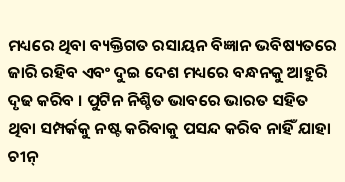ମଧ୍ୟରେ ଥିବା ବ୍ୟକ୍ତିଗତ ରସାୟନ ବିଜ୍ଞାନ ଭବିଷ୍ୟତରେ ଜାରି ରହିବ ଏବଂ ଦୁଇ ଦେଶ ମଧ୍ୟରେ ବନ୍ଧନକୁ ଆହୁରି ଦୃଢ କରିବ । ପୁଟିନ ନିଶ୍ଚିତ ଭାବରେ ଭାରତ ସହିତ ଥିବା ସମ୍ପର୍କକୁ ନଷ୍ଟ କରିବାକୁ ପସନ୍ଦ କରିବ ନାହିଁ ଯାହା ଚୀନ୍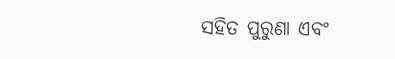ସହିତ ପୁରୁଣା ଏବଂ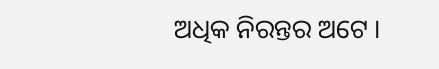ଅଧିକ ନିରନ୍ତର ଅଟେ ।